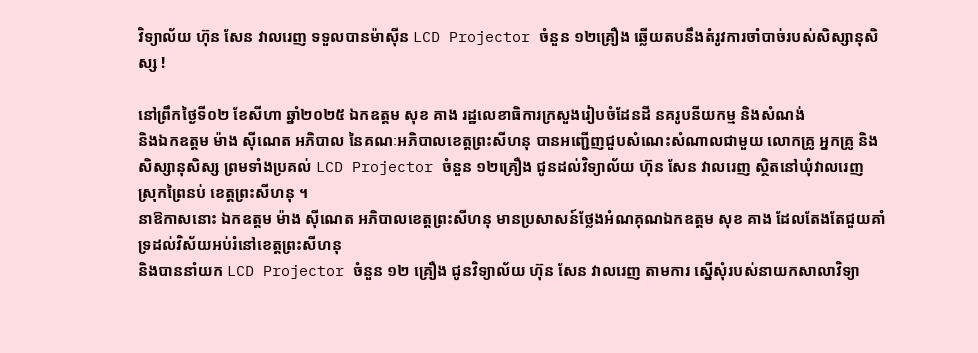វិទ្យាល័យ ហ៊ុន សែន វាលរេញ ទទួលបានម៉ាស៊ីន LCD Projector ចំនួន ១២គ្រឿង ឆ្លើយតបនឹងតំរូវការចាំបាច់របស់សិស្សានុសិស្ស !

នៅព្រឹកថ្ងៃទី០២ ខែសីហា ឆ្នាំ២០២៥ ឯកឧត្តម សុខ គាង រដ្ឋលេខាធិការក្រសួងរៀបចំដែនដី នគរូបនីយកម្ម និងសំណង់
និងឯកឧត្តម ម៉ាង ស៊ីណេត អភិបាល នៃគណៈអភិបាលខេត្តព្រះសីហនុ បានអញ្ជើញជួបសំណេះសំណាលជាមួយ លោកគ្រូ អ្នកគ្រូ និងសិស្សានុសិស្ស ព្រមទាំងប្រគល់ LCD Projector ចំនួន ១២គ្រឿង ជូនដល់វិទ្យាល័យ ហ៊ុន សែន វាលរេញ ស្ថិតនៅឃុំវាលរេញ ស្រុកព្រៃនប់ ខេត្តព្រះសីហនុ ។
នាឱកាសនោះ ឯកឧត្តម ម៉ាង ស៊ីណេត អភិបាលខេត្តព្រះសីហនុ មានប្រសាសន៍ថ្លែងអំណគុណឯកឧត្តម សុខ គាង ដែលតែងតែជួយគាំទ្រដល់វិស័យអប់រំនៅខេត្តព្រះសីហនុ
និងបាននាំយក LCD Projector ចំនួន ១២ គ្រឿង ជូនវិទ្យាល័យ ហ៊ុន សែន វាលរេញ តាមការ ស្នើសុំរបស់នាយកសាលាវិទ្យា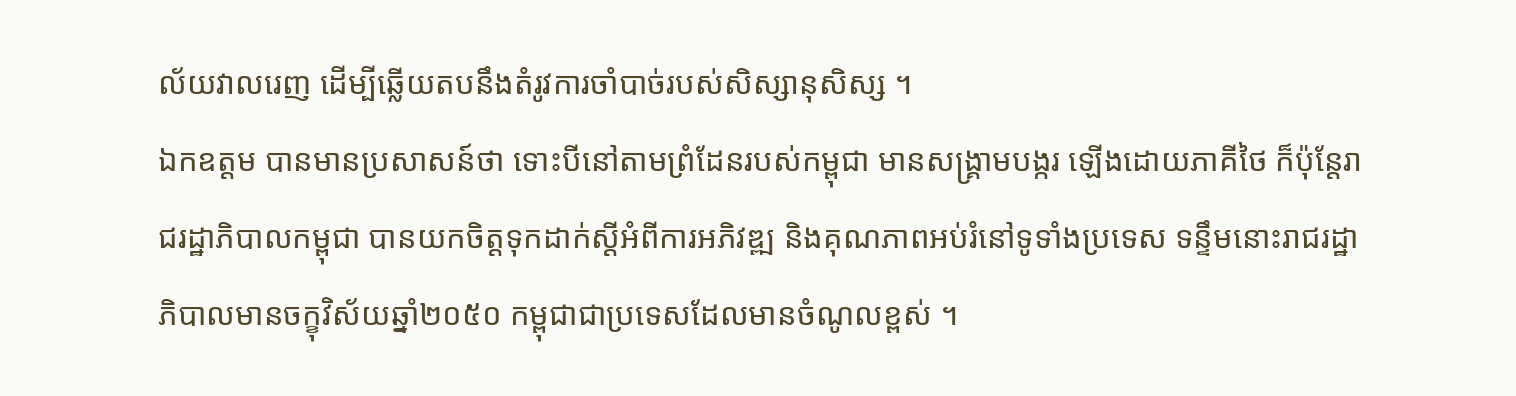ល័យវាលរេញ ដើម្បីឆ្លើយតបនឹងតំរូវការចាំបាច់របស់សិស្សានុសិស្ស ។
ឯកឧត្តម បានមានប្រសាសន៍ថា ទោះបីនៅតាមព្រំដែនរបស់កម្ពុជា មានសង្គ្រាមបង្ករ ឡើងដោយភាគីថៃ ក៏ប៉ុន្តែរាជរដ្ឋាភិបាលកម្ពុជា បានយកចិត្តទុកដាក់ស្តីអំពីការអភិវឌ្ឍ និងគុណភាពអប់រំនៅទូទាំងប្រទេស ទន្ទឹមនោះរាជរដ្ឋាភិបាលមានចក្ខុវិស័យឆ្នាំ២០៥០ កម្ពុជាជាប្រទេសដែលមានចំណូលខ្ពស់ ។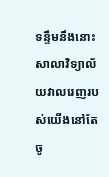ទន្ទឹមនឹងនោះ សាលាវិទ្យាល័យវាលរេញរបស់យើងនៅតែចូ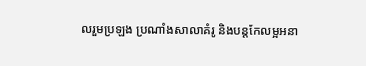លរួមប្រឡង ប្រណាំងសាលាគំរូ និងបន្តកែលម្អអនា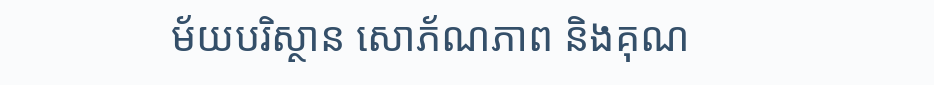ម័យបរិស្ថាន សោភ័ណភាព និងគុណ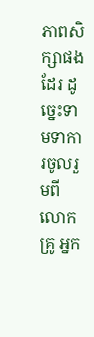ភាពសិក្សាផងដែរ ដូច្នេះទាមទាការចូលរួមពីលោកគ្រូ អ្នក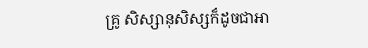គ្រូ សិស្សានុសិស្សក៏ដូចជាអា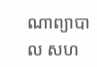ណាព្យាបាល សហ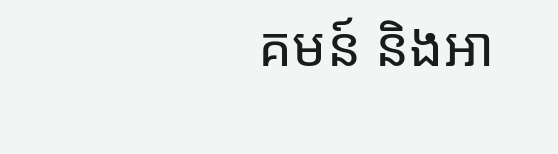គមន៍ និងអា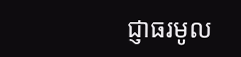ជ្ញាធរមូល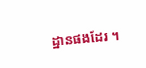ដ្ឋានផងដែរ ។